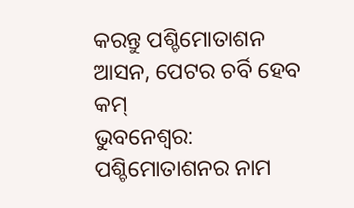କରନ୍ତୁ ପଶ୍ଚିମୋତାଶନ ଆସନ, ପେଟର ଚର୍ବି ହେବ କମ୍
ଭୁବନେଶ୍ବର: ପଶ୍ଚିମୋତାଶନର ନାମ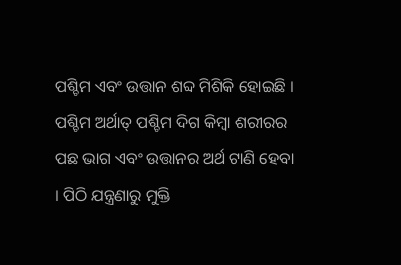ପଶ୍ଚିମ ଏବଂ ଉତ୍ତାନ ଶବ୍ଦ ମିଶିକି ହୋଇଛି । ପଶ୍ଚିମ ଅର୍ଥାତ୍ ପଶ୍ଚିମ ଦିଗ କିମ୍ବା ଶରୀରର ପଛ ଭାଗ ଏବଂ ଉତ୍ତାନର ଅର୍ଥ ଟାଣି ହେବା । ପିଠି ଯନ୍ତ୍ରଣାରୁ ମୁକ୍ତି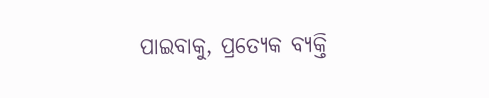ପାଇବାକୁ, ପ୍ରତ୍ୟେକ ବ୍ୟକ୍ତି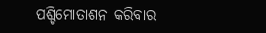ପଶ୍ଚିମୋତାଶନ କରିବାର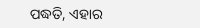ପଦ୍ଧତି, ଏହାର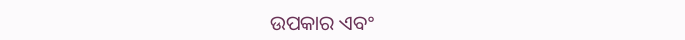ଉପକାର ଏବଂ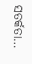ସତର୍କତା…